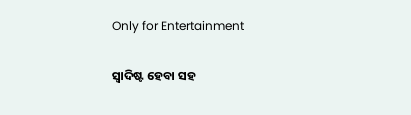Only for Entertainment

ସ୍ୱାଦିଷ୍ଟ ହେବା ସହ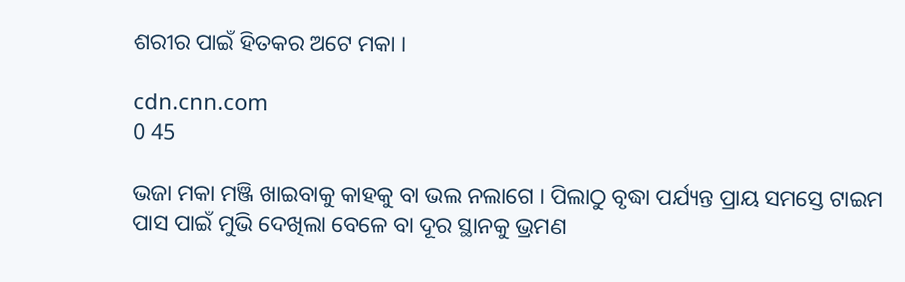ଶରୀର ପାଇଁ ହିତକର ଅଟେ ମକା ।

cdn.cnn.com
0 45

ଭଜା ମକା ମଞ୍ଜି ଖାଇବାକୁ କାହକୁ ବା ଭଲ ନଲାଗେ । ପିଲାଠୁ ବୃଦ୍ଧା ପର୍ଯ୍ୟନ୍ତ ପ୍ରାୟ ସମସ୍ତେ ଟାଇମ ପାସ ପାଇଁ ମୁଭି ଦେଖିଲା ବେଳେ ବା ଦୂର ସ୍ଥାନକୁ ଭ୍ରମଣ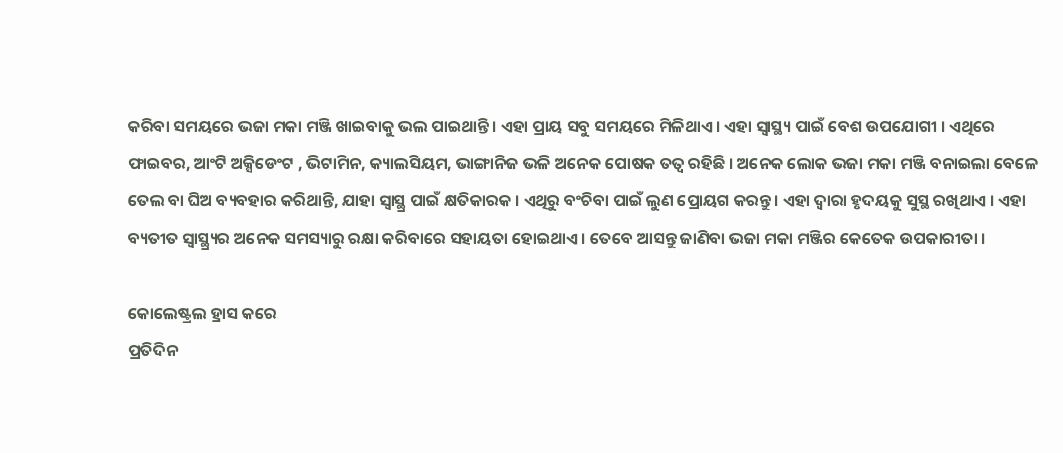କରିବା ସମୟରେ ଭଜା ମକା ମଞ୍ଜି ଖାଇବାକୁ ଭଲ ପାଇଥାନ୍ତି । ଏହା ପ୍ରାୟ ସବୁ ସମୟରେ ମିଳିଥାଏ । ଏହା ସ୍ୱାସ୍ଥ୍ୟ ପାଇଁ ବେଶ ଉପଯୋଗୀ । ଏଥିରେ ଫାଇବର, ଆଂଟି ଅକ୍ସିଡେଂଟ , ଭିଟାମିନ, କ୍ୟାଲସିୟମ, ଭାଙ୍ଗାନିଜ ଭଳି ଅନେକ ପୋଷକ ତତ୍ୱ ରହିଛି । ଅନେକ ଲୋକ ଭଜା ମକା ମଞ୍ଜି ବନାଇଲା ବେଳେ ତେଲ ବା ଘିଅ ବ୍ୟବହାର କରିଥାନ୍ତି, ଯାହା ସ୍ୱାସ୍ଥ୍ର ପାଇଁ କ୍ଷତିକାରକ । ଏଥିରୁ ବଂଚିବା ପାଇଁ ଲୁଣ ପ୍ରୋୟଗ କରନ୍ତୁ । ଏହା ଦ୍ୱାରା ହୃଦୟକୁ ସୁସ୍ଥ ରଖିଥାଏ । ଏହା ବ୍ୟତୀତ ସ୍ୱାସ୍ଥ୍ର୍ୟର ଅନେକ ସମସ୍ୟାରୁ ରକ୍ଷା କରିବାରେ ସହାୟତା ହୋଇଥାଏ । ତେବେ ଆସନ୍ତୁ ଜାଣିବା ଭଜା ମକା ମଞ୍ଜିର କେତେକ ଉପକାରୀତା ।

କୋଲେଷ୍ଟ୍ରଲ ହ୍ରାସ କରେ
ପ୍ରତିଦିନ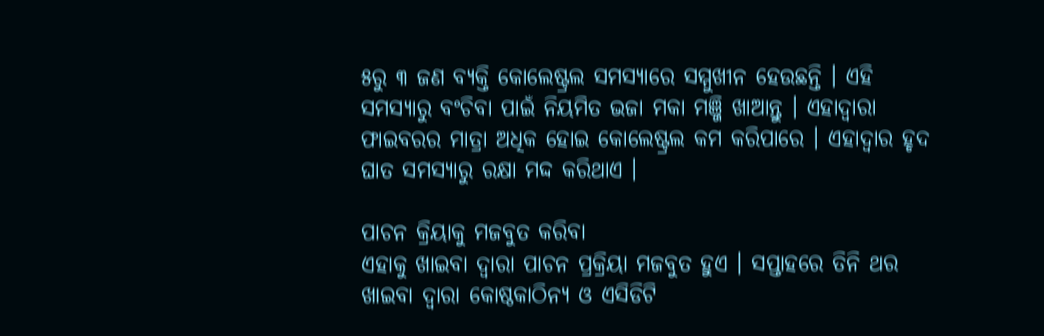୫ରୁ ୩ ଜଣ ବ୍ୟକ୍ତି କୋଲେଷ୍ଟ୍ରଲ ସମସ୍ୟାରେ ସମ୍ମୁଖୀନ ହେଉଛନ୍ତି । ଏହି ସମସ୍ୟାରୁ ବଂଚିବା ପାଇଁ ନିୟମିତ ଭଜା ମକା ମଞ୍ଜି ଖାଆନ୍ତୁ । ଏହାଦ୍ୱାରା ଫାଇବରର ମାତ୍ରା ଅଧିକ ହୋଇ କୋଲେଷ୍ଟ୍ରଲ କମ କରିପାରେ । ଏହାଦ୍ୱାର ହୃଦ ଘାତ ସମସ୍ୟାରୁ ରକ୍ଷା ମଦ୍ଦ କରିଥାଏ ।

ପାଚନ କ୍ରିୟାକୁ ମଜବୁତ କରିବା
ଏହାକୁ ଖାଇବା ଦ୍ୱାରା ପାଚନ ପ୍ରକ୍ରିୟା ମଜବୁତ ହୁଏ । ସପ୍ତାହରେ ତିନି ଥର ଖାଇବା ଦ୍ୱାରା କୋଷ୍ଠକାଠିନ୍ୟ ଓ ଏସିଡିଟି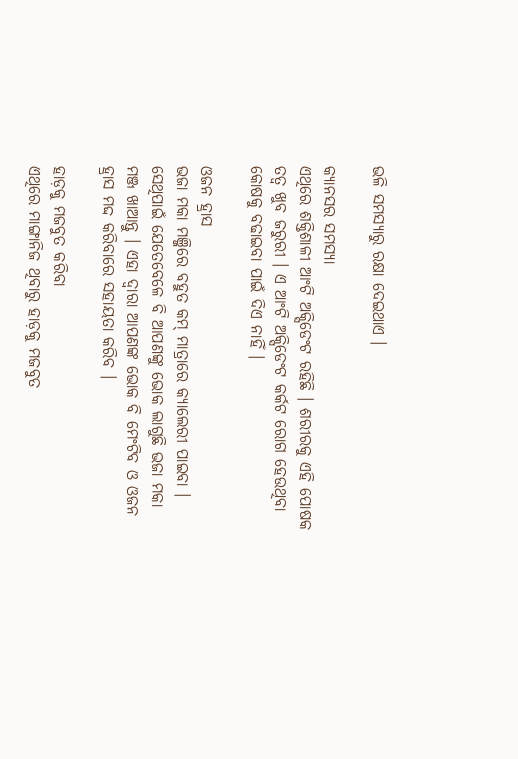ଭଳି ସମସ୍ୟାରୁ ରକ୍ଷା ଦେଇଥାଏ ।

କ୍ୟାନସର ସମସ୍ୟା
ଏଥିରେ ଶକ୍ତିଶାଳୀ ଆଂଟି ଅକ୍ସିଡେଂଟ ରହିଛି । ଶରୀରକୁ ଏହି ପୋଷକ ତତ୍ୱ ଖୁବ ଜରୁରୀ । ଏ ଆଂଟି ଅକ୍ସିଡେଂଟ କର୍କଟ ରୋଗ ହେଉଥିବା କୋଷକୁ ବଢାଇବା ପାଇଁ ଦିଏ ନାହିଁ ।

ଓଜନ ହ୍ରାସ
ଭଜା ମକା ମଞ୍ଜିରେ ବହୁତ କମ୍ ମାତ୍ରାରେ କ୍ୟାଲେରୀ ପାଇବା । ସେଥିପାଇଁ ଯେତେବେଳେ ବି ଆପଣଙ୍କୁ ଭୋକ ଲାଗୁଛି ଭଜା ମକା ମଞ୍ଜ ଖାଆନ୍ତୁ । ଏହା ଦ୍ୱାରା ଆପଣଙ୍କ ଭୋକ ବି ମେଂଟିବ ଓ ଓଜନ ହ୍ରାସ ମଦ୍ଦ କରିବାରେ ସହାୟତା କରିବ ।

ହାଡ଼କୁ ମଜବୁତ କରିବା
ଏଥିରେ ମାଙ୍ଗାନିଜ ଥିବାରୁ ହାଡ଼କୁ ମଜବୁତ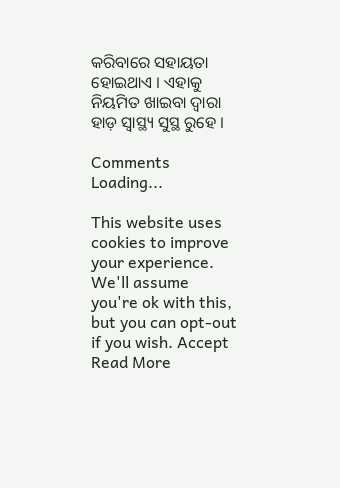କରିବାରେ ସହାୟତା ହୋଇଥାଏ । ଏହାକୁ ନିୟମିତ ଖାଇବା ଦ୍ୱାରା ହାଡ଼ ସ୍ୱାସ୍ଥ୍ୟ ସୁସ୍ଥ ରୁହେ ।

Comments
Loading...

This website uses cookies to improve your experience. We'll assume you're ok with this, but you can opt-out if you wish. Accept Read More